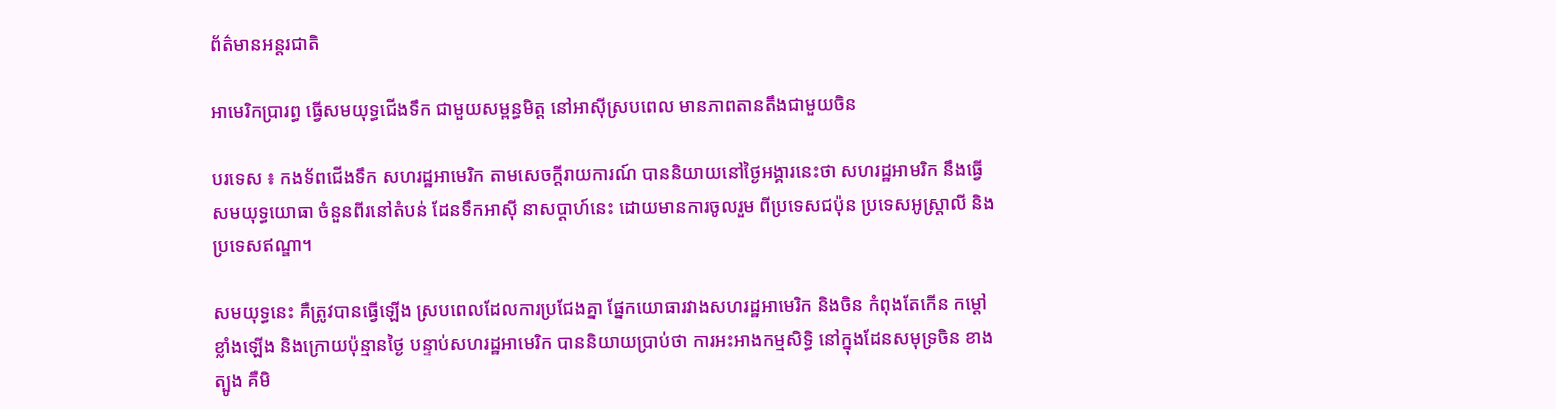ព័ត៌មានអន្តរជាតិ

អាមេរិកប្រារព្ធ ធ្វើសមយុទ្ធជើងទឹក ជាមួយសម្ពន្ធមិត្ត នៅអាស៊ីស្របពេល មានភាពតានតឹងជាមួយចិន

បរទេស ៖ កងទ័ពជើងទឹក សហរដ្ឋអាមេរិក តាមសេចក្តីរាយការណ៍ បាននិយាយនៅថ្ងៃអង្គារនេះថា សហរដ្ឋអាមរិក នឹងធ្វើសមយុទ្ធយោធា ចំនួនពីរនៅតំបន់ ដែនទឹកអាស៊ី នាសប្ដាហ៍នេះ ដោយមានការចូលរួម ពីប្រទេសជប៉ុន ប្រទេសអូស្ត្រាលី និងប្រទេសឥណ្ឌា។

សមយុទ្ធនេះ គឺត្រូវបានធ្វើឡើង ស្របពេលដែលការប្រជែងគ្នា ផ្នែកយោធារវាងសហរដ្ឋអាមេរិក និងចិន កំពុងតែកើន កម្តៅខ្លាំងឡើង និងក្រោយប៉ុន្មានថ្ងៃ បន្ទាប់សហរដ្ឋអាមេរិក បាននិយាយប្រាប់ថា ការអះអាងកម្មសិទ្ធិ នៅក្នុងដែនសមុទ្រចិន ខាងត្បូង គឺមិ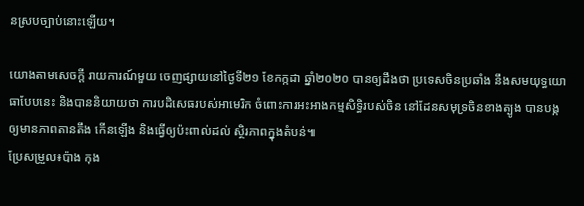នស្របច្បាប់នោះឡើយ។

យោងតាមសេចក្តី រាយការណ៍មួយ ចេញផ្សាយនៅថ្ងៃទី២១ ខែកក្កដា ឆ្នាំ២០២០ បានឲ្យដឹងថា ប្រទេសចិនប្រឆាំង នឹងសមយុទ្ធយោធាបែបនេះ និងបាននិយាយថា ការបដិសេធរបស់អាមេរិក ចំពោះការអះអាងកម្មសិទ្ធិរបស់ចិន នៅដែនសមុទ្រចិនខាងត្បូង បានបង្កឲ្យមានភាពតានតឹង កើនឡើង និងធ្វើឲ្យប៉ះពាល់ដល់ ស្ថិរភាពក្នុងតំបន់៕
ប្រែសម្រួល៖ប៉ាង កុង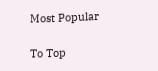Most Popular

To Top